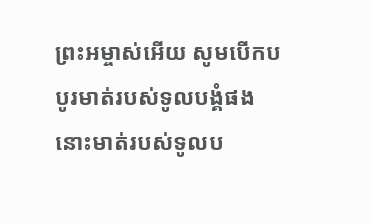ព្រះអម្ចាស់អើយ សូមបើកបបូរមាត់របស់ទូលបង្គំផង នោះមាត់របស់ទូលប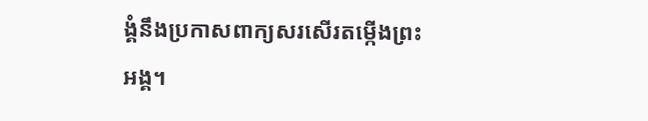ង្គំនឹងប្រកាសពាក្យសរសើរតម្កើងព្រះអង្គ។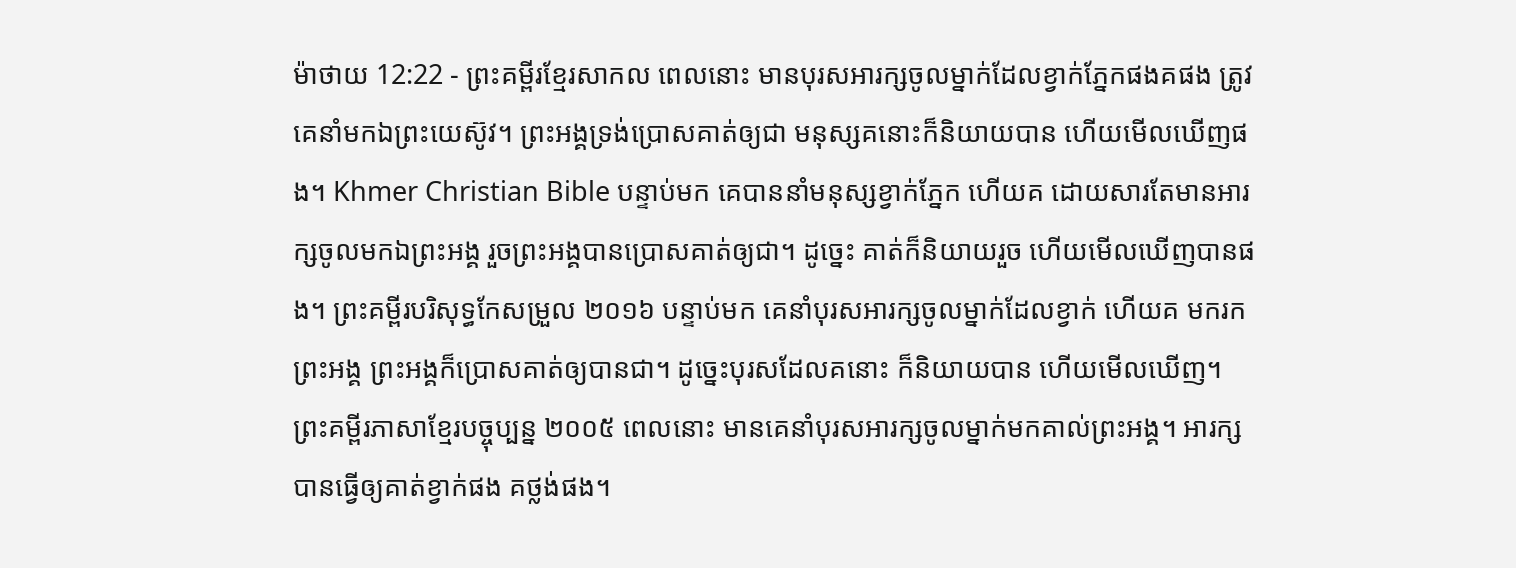ម៉ាថាយ 12:22 - ព្រះគម្ពីរខ្មែរសាកល ពេលនោះ មានបុរសអារក្សចូលម្នាក់ដែលខ្វាក់ភ្នែកផងគផង ត្រូវគេនាំមកឯព្រះយេស៊ូវ។ ព្រះអង្គទ្រង់ប្រោសគាត់ឲ្យជា មនុស្សគនោះក៏និយាយបាន ហើយមើលឃើញផង។ Khmer Christian Bible បន្ទាប់មក គេបាននាំមនុស្សខ្វាក់ភ្នែក ហើយគ ដោយសារតែមានអារក្សចូលមកឯព្រះអង្គ រួចព្រះអង្គបានប្រោសគាត់ឲ្យជា។ ដូច្នេះ គាត់ក៏និយាយរួច ហើយមើលឃើញបានផង។ ព្រះគម្ពីរបរិសុទ្ធកែសម្រួល ២០១៦ បន្ទាប់មក គេនាំបុរសអារក្សចូលម្នាក់ដែលខ្វាក់ ហើយគ មករកព្រះអង្គ ព្រះអង្គក៏ប្រោសគាត់ឲ្យបានជា។ ដូច្នេះបុរសដែលគនោះ ក៏និយាយបាន ហើយមើលឃើញ។ ព្រះគម្ពីរភាសាខ្មែរបច្ចុប្បន្ន ២០០៥ ពេលនោះ មានគេនាំបុរសអារក្សចូលម្នាក់មកគាល់ព្រះអង្គ។ អារក្សបានធ្វើឲ្យគាត់ខ្វាក់ផង គថ្លង់ផង។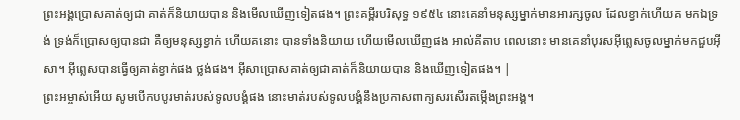ព្រះអង្គប្រោសគាត់ឲ្យជា គាត់ក៏និយាយបាន និងមើលឃើញទៀតផង។ ព្រះគម្ពីរបរិសុទ្ធ ១៩៥៤ នោះគេនាំមនុស្សម្នាក់មានអារក្សចូល ដែលខ្វាក់ហើយគ មកឯទ្រង់ ទ្រង់ក៏ប្រោសឲ្យបានជា គឺឲ្យមនុស្សខ្វាក់ ហើយគនោះ បានទាំងនិយាយ ហើយមើលឃើញផង អាល់គីតាប ពេលនោះ មានគេនាំបុរសអ៊ីព្លេសចូលម្នាក់មកជួបអ៊ីសា។ អ៊ីព្លេសបានធ្វើឲ្យគាត់ខ្វាក់ផង ថ្លង់ផង។ អ៊ីសាប្រោសគាត់ឲ្យជាគាត់ក៏និយាយបាន និងឃើញទៀតផង។ |
ព្រះអម្ចាស់អើយ សូមបើកបបូរមាត់របស់ទូលបង្គំផង នោះមាត់របស់ទូលបង្គំនឹងប្រកាសពាក្យសរសើរតម្កើងព្រះអង្គ។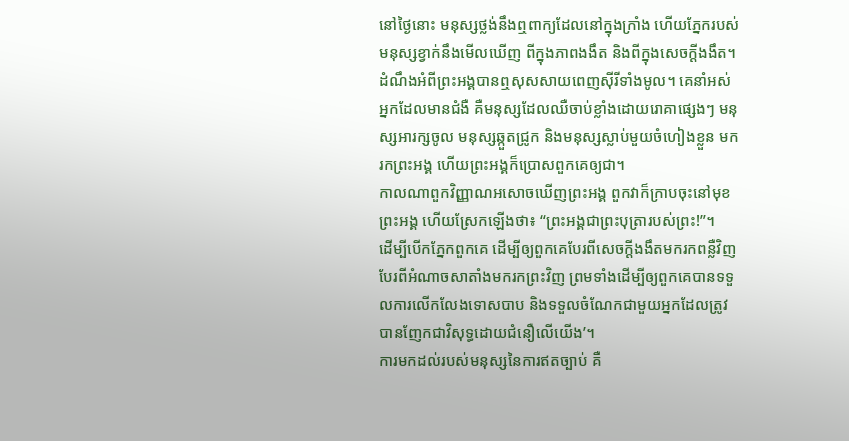នៅថ្ងៃនោះ មនុស្សថ្លង់នឹងឮពាក្យដែលនៅក្នុងក្រាំង ហើយភ្នែករបស់មនុស្សខ្វាក់នឹងមើលឃើញ ពីក្នុងភាពងងឹត និងពីក្នុងសេចក្ដីងងឹត។
ដំណឹងអំពីព្រះអង្គបានឮសុសសាយពេញស៊ីរីទាំងមូល។ គេនាំអស់អ្នកដែលមានជំងឺ គឺមនុស្សដែលឈឺចាប់ខ្លាំងដោយរោគាផ្សេងៗ មនុស្សអារក្សចូល មនុស្សឆ្កួតជ្រូក និងមនុស្សស្លាប់មួយចំហៀងខ្លួន មករកព្រះអង្គ ហើយព្រះអង្គក៏ប្រោសពួកគេឲ្យជា។
កាលណាពួកវិញ្ញាណអសោចឃើញព្រះអង្គ ពួកវាក៏ក្រាបចុះនៅមុខព្រះអង្គ ហើយស្រែកឡើងថា៖ “ព្រះអង្គជាព្រះបុត្រារបស់ព្រះ!”។
ដើម្បីបើកភ្នែកពួកគេ ដើម្បីឲ្យពួកគេបែរពីសេចក្ដីងងឹតមករកពន្លឺវិញ បែរពីអំណាចសាតាំងមករកព្រះវិញ ព្រមទាំងដើម្បីឲ្យពួកគេបានទទួលការលើកលែងទោសបាប និងទទួលចំណែកជាមួយអ្នកដែលត្រូវបានញែកជាវិសុទ្ធដោយជំនឿលើយើង’។
ការមកដល់របស់មនុស្សនៃការឥតច្បាប់ គឺ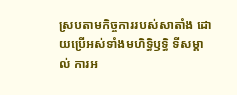ស្របតាមកិច្ចការរបស់សាតាំង ដោយប្រើអស់ទាំងមហិទ្ធិឫទ្ធិ ទីសម្គាល់ ការអ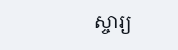ស្ចារ្យ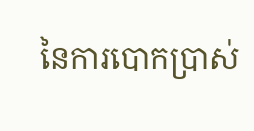នៃការបោកប្រាស់